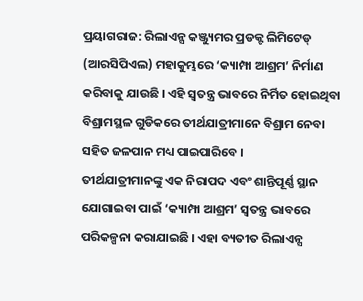ପ୍ରୟାଗରାଜ: ରିଲାଏନ୍ସ କଞ୍ଜ୍ୟୁମର ପ୍ରଡକ୍ଟ ଲିମିଟେଡ୍ (ଆରସିପିଏଲ) ମହାକୁମ୍ଭରେ ‘କ୍ୟାମ୍ପା ଆଶ୍ରମ’ ନିର୍ମାଣ କରିବାକୁ ଯାଉଛି । ଏହି ସ୍ୱତନ୍ତ୍ର ଭାବରେ ନିର୍ମିତ ହୋଇଥିବା ବିଶ୍ରାମସ୍ଥଳ ଗୁଡିକରେ ତୀର୍ଥଯାତ୍ରୀମାନେ ବିଶ୍ରାମ ନେବା ସହିତ ଜଳପାନ ମଧ୍ୟ ପାଇପାରିବେ ।
ତୀର୍ଥଯାତ୍ରୀମାନଙ୍କୁ ଏକ ନିରାପଦ ଏବଂ ଶାନ୍ତିପୂର୍ଣ୍ଣ ସ୍ଥାନ ଯୋଗାଇବା ପାଇଁ ‘କ୍ୟାମ୍ପା ଆଶ୍ରମ’ ସ୍ୱତନ୍ତ୍ର ଭାବରେ ପରିକଳ୍ପନା କରାଯାଇଛି । ଏହା ବ୍ୟତୀତ ରିଲାଏନ୍ସ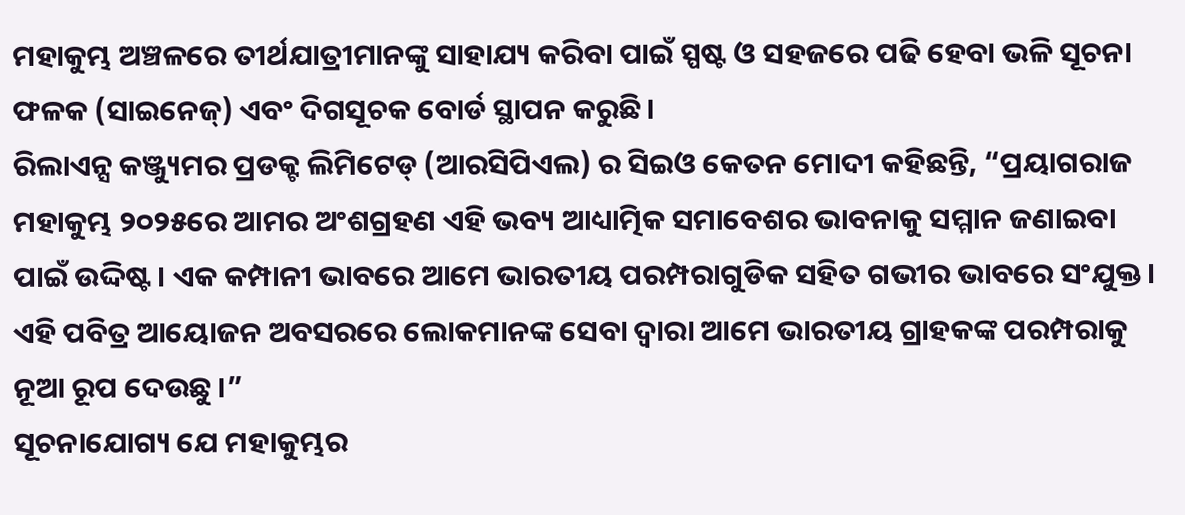ମହାକୁମ୍ଭ ଅଞ୍ଚଳରେ ତୀର୍ଥଯାତ୍ରୀମାନଙ୍କୁ ସାହାଯ୍ୟ କରିବା ପାଇଁ ସ୍ପଷ୍ଟ ଓ ସହଜରେ ପଢି ହେବା ଭଳି ସୂଚନା ଫଳକ (ସାଇନେଜ୍) ଏବଂ ଦିଗସୂଚକ ବୋର୍ଡ ସ୍ଥାପନ କରୁଛି।
ରିଲାଏନ୍ସ କଞ୍ଜ୍ୟୁମର ପ୍ରଡକ୍ଟ ଲିମିଟେଡ୍ (ଆରସିପିଏଲ) ର ସିଇଓ କେତନ ମୋଦୀ କହିଛନ୍ତି, “ପ୍ରୟାଗରାଜ ମହାକୁମ୍ଭ ୨୦୨୫ରେ ଆମର ଅଂଶଗ୍ରହଣ ଏହି ଭବ୍ୟ ଆଧ୍ୟାତ୍ମିକ ସମାବେଶର ଭାବନାକୁ ସମ୍ମାନ ଜଣାଇବା ପାଇଁ ଉଦ୍ଦିଷ୍ଟ। ଏକ କମ୍ପାନୀ ଭାବରେ ଆମେ ଭାରତୀୟ ପରମ୍ପରାଗୁଡିକ ସହିତ ଗଭୀର ଭାବରେ ସଂଯୁକ୍ତ। ଏହି ପବିତ୍ର ଆୟୋଜନ ଅବସରରେ ଲୋକମାନଙ୍କ ସେବା ଦ୍ୱାରା ଆମେ ଭାରତୀୟ ଗ୍ରାହକଙ୍କ ପରମ୍ପରାକୁ ନୂଆ ରୂପ ଦେଉଛୁ ।”
ସୂଚନାଯୋଗ୍ୟ ଯେ ମହାକୁମ୍ଭର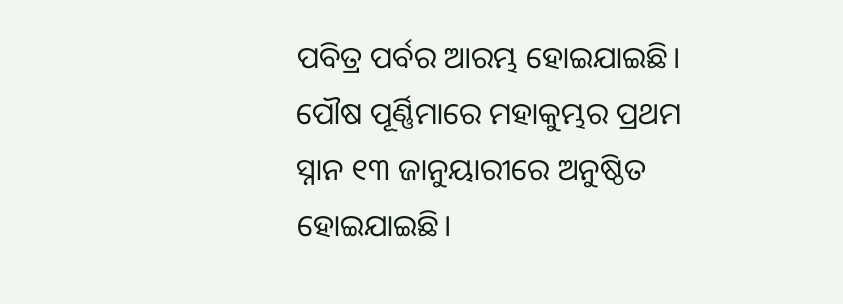ପବିତ୍ର ପର୍ବର ଆରମ୍ଭ ହୋଇଯାଇଛି। ପୌଷ ପୂର୍ଣ୍ଣିମାରେ ମହାକୁମ୍ଭର ପ୍ରଥମ ସ୍ନାନ ୧୩ ଜାନୁୟାରୀରେ ଅନୁଷ୍ଠିତ ହୋଇଯାଇଛି।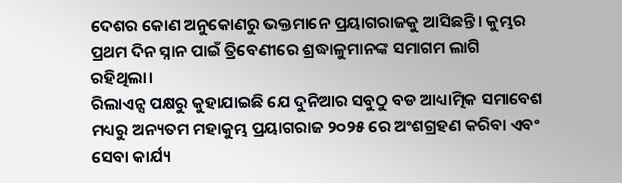ଦେଶର କୋଣ ଅନୁକୋଣରୁ ଭକ୍ତମାନେ ପ୍ରୟାଗରାଜକୁ ଆସିଛନ୍ତି। କୁମ୍ଭର ପ୍ରଥମ ଦିନ ସ୍ନାନ ପାଇଁ ତ୍ରିବେଣୀରେ ଶ୍ରଦ୍ଧାଳୁମାନଙ୍କ ସମାଗମ ଲାଗି ରହିଥିଲା।
ରିଲାଏନ୍ସ ପକ୍ଷରୁ କୁହାଯାଇଛି ଯେ ଦୁନିଆର ସବୁଠୁ ବଡ ଆଧ୍ୟାତ୍ମିକ ସମାବେଶ ମଧ୍ୟରୁ ଅନ୍ୟତମ ମହାକୁମ୍ଭ ପ୍ରୟାଗରାଜ ୨୦୨୫ ରେ ଅଂଶଗ୍ରହଣ କରିବା ଏବଂ ସେବା କାର୍ଯ୍ୟ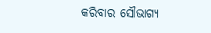କରିବାର ସୌଭାଗ୍ୟ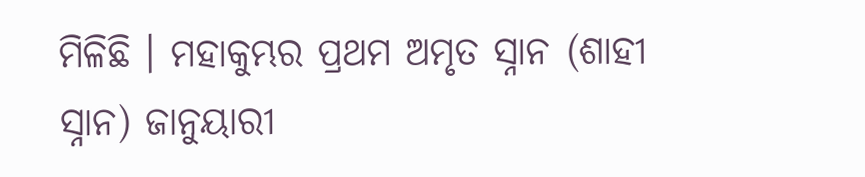ମିଳିଛି । ମହାକୁମ୍ଭର ପ୍ରଥମ ଅମୃତ ସ୍ନାନ (ଶାହୀ ସ୍ନାନ) ଜାନୁୟାରୀ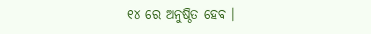୧୪ ରେ ଅନୁଷ୍ଠିତ ହେବ ।